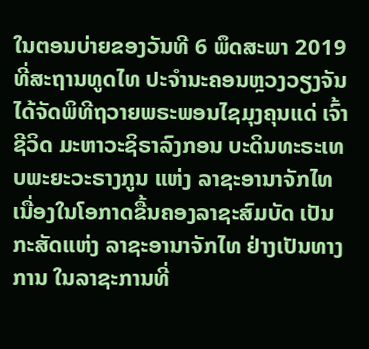ໃນຕອນບ່າຍຂອງວັນທີ 6 ພຶດສະພາ 2019 ທີ່ສະຖານທູດໄທ ປະຈຳນະຄອນຫຼວງວຽງຈັນ ໄດ້ຈັດພິທີຖວາຍພຣະພອນໄຊມຸງຄຸນແດ່ ເຈົ້າຊີວິດ ມະຫາວະຊິຣາລົງກອນ ບະດິນທະຣະເທບພະຍະວະຣາງກູນ ແຫ່ງ ລາຊະອານາຈັກໄທ ເນື່ອງໃນໂອກາດຂື້ນຄອງລາຊະສົມບັດ ເປັນກະສັດແຫ່ງ ລາຊະອານາຈັກໄທ ຢ່າງເປັນທາງການ ໃນລາຊະການທີ່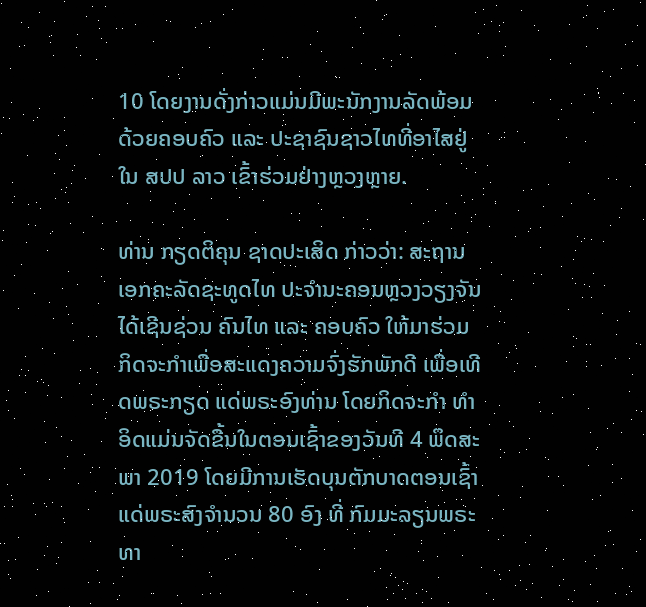10 ໂດຍງານດັ່ງກ່າວແມ່ນມີພະນັກງານລັດພ້ອມດ້ວຍຄອບຄົວ ແລະ ປະຊາຊົນຊາວໄທທີ່ອາໄສຢູ່ໃນ ສປປ ລາວ ເຂົ້າຮ່ວມຢ່າງຫຼວງຫຼາຍ.

ທ່ານ ກຽດຕິຄຸນ ຊາດປະເສິດ ກ່າວວ່າ: ສະຖານເອກຄະລັດຊະທູດໄທ ປະຈຳນະຄອນຫຼວງວຽງຈັນ ໄດ້ເຊີນຊ່ວນ ຄົນໄທ ແລະ ຄອບຄົວ ໃຫ້ມາຮ່ວມ ກິດຈະກຳເພື່ອສະແດງຄວາມຈົ່ງຮັກພັກດີ ເພື່ອເທີດພຣະກຽດ ແດ່ພຣະອົງທ່ານ ໂດຍກິດຈະກຳ ທຳອິດແມ່ນຈັດຂື້ນໃນຕອນເຊົ້າຂອງວັນທີ 4 ພຶດສະພາ 2019 ໂດຍມີການເຮັດບຸນຕັກບາດຕອນເຊົ້າ ແດ່ພຣະສົງຈຳນວນ 80 ອົງ ທີ່ ກົມມະລຽນພຣະທາ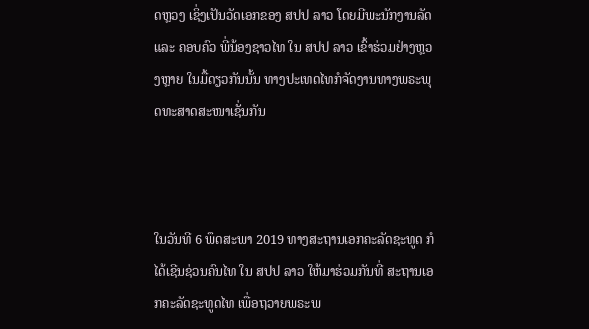ດຫຼວງ ເຊິ່ງເປັນວັດເອກຂອງ ສປປ ລາວ ໂດຍມີພະນັກງານລັດ ແລະ ຄອບຄົວ ພີ່ນ້ອງຊາວໄທ ໃນ ສປປ ລາວ ເຂົ້າຮ່ວມຢ່າງຫຼວງຫຼາຍ ໃນມື້ດຽວກັນນັ້ນ ທາງປະເທດໄທກໍຈັດງານທາງພຣະພຸດທະສາດສະໜາເຊັ່ນກັນ



ໃນວັນທີ 6 ພຶດສະພາ 2019 ທາງສະຖານເອກຄະລັດຊະທູດ ກໍໄດ້ເຊີນຊ່ວນຄົນໄທ ໃນ ສປປ ລາວ ໃຫ້ມາຮ່ວມກັນທີ່ ສະຖານເອກຄະລັດຊະທູດໄທ ເພື່ອຖວາຍພຣະພ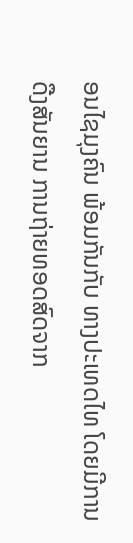ອນໄຊມຸງຄົນ ພ້ອມກັນກັບ ທາງປະເທດໄທ ໂດຍມີການດືງສັນຍານ ການຖ່າຍທອດສົດຈາກ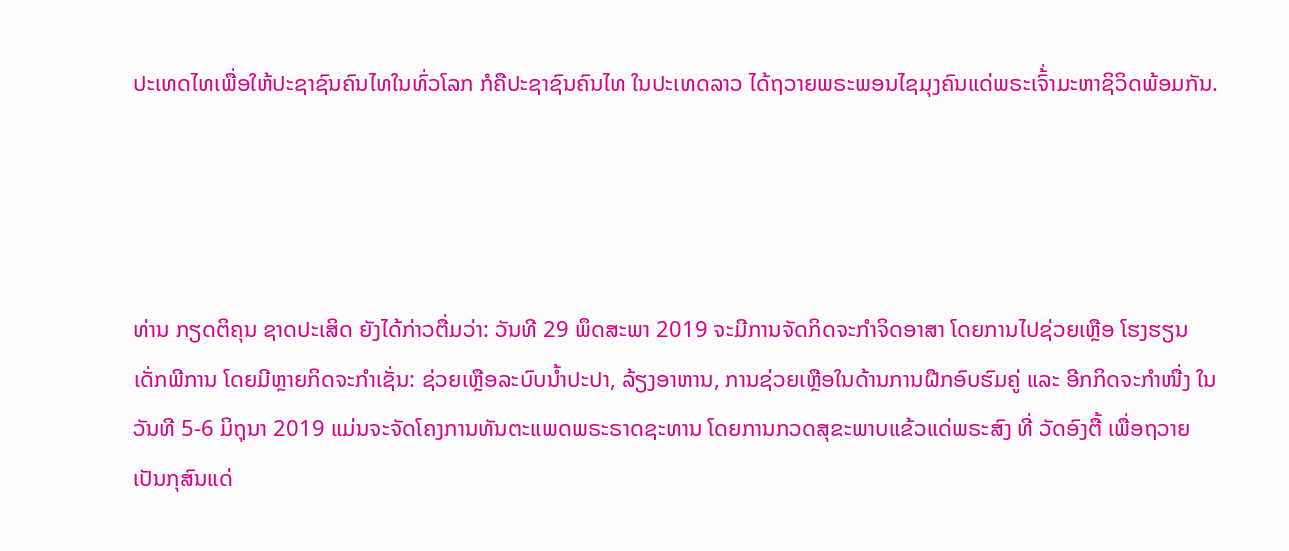ປະເທດໄທເພື່ອໃຫ້ປະຊາຊົນຄົນໄທໃນທົ່ວໂລກ ກໍຄືປະຊາຊົນຄົນໄທ ໃນປະເທດລາວ ໄດ້ຖວາຍພຣະພອນໄຊມຸງຄົນແດ່ພຣະເຈົ້່າມະຫາຊິວິດພ້ອມກັນ.




ທ່ານ ກຽດຕິຄຸນ ຊາດປະເສິດ ຍັງໄດ້ກ່າວຕື່ມວ່າ: ວັນທີ 29 ພຶດສະພາ 2019 ຈະມີການຈັດກິດຈະກຳຈິດອາສາ ໂດຍການໄປຊ່ວຍເຫຼືອ ໂຮງຮຽນເດັ່ກພີການ ໂດຍມີຫຼາຍກິດຈະກຳເຊັ່ນ: ຊ່ວຍເຫຼືອລະບົບນໍ້າປະປາ, ລ້ຽງອາຫານ, ການຊ່ວຍເຫຼືອໃນດ້ານການຝືກອົບຮົມຄູ່ ແລະ ອີກກິດຈະກຳໜື່ງ ໃນວັນທີ 5-6 ມິຖຸນາ 2019 ແມ່ນຈະຈັດໂຄງການທັນຕະແພດພຣະຣາດຊະທານ ໂດຍການກວດສຸຂະພາບແຂ້ວແດ່ພຣະສົງ ທີ່ ວັດອົງຕື້ ເພື່ອຖວາຍເປັນກຸສົນແດ່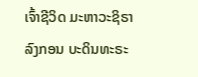ເຈົ້າຊີວິດ ມະຫາວະຊິຣາລົງກອນ ບະດິນທະຣະ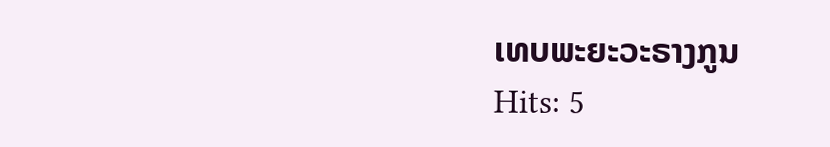ເທບພະຍະວະຣາງກູນ
Hits: 5